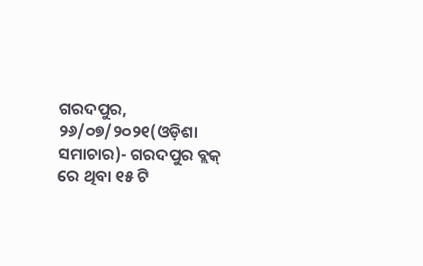ଗରଦପୁର, ୨୬/୦୭/୨୦୨୧(ଓଡ଼ିଶା ସମାଚାର)- ଗରଦପୁର ବ୍ଲକ୍ ରେ ଥିବା ୧୫ ଟି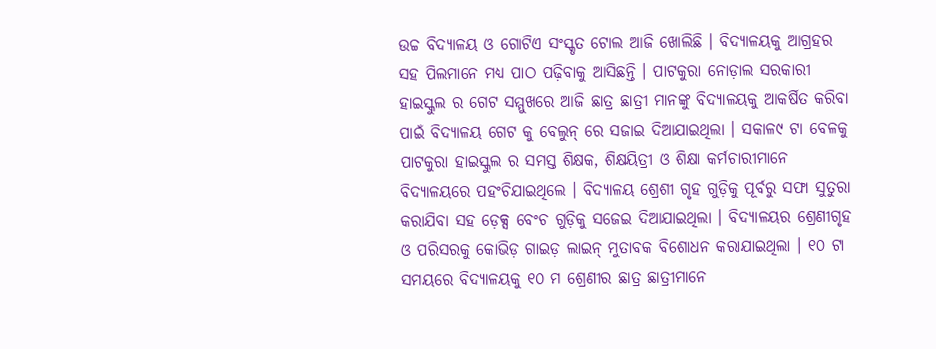ଉଚ୍ଚ ବିଦ୍ୟାଳୟ ଓ ଗୋଟିଏ ସଂସ୍କୃତ ଟୋଲ ଆଜି ଖୋଲିଛି । ବିଦ୍ୟାଳୟକୁ ଆଗ୍ରହର ସହ ପିଲମାନେ ମଧ୍ୟ ପାଠ ପଢ଼ିବାକୁ ଆସିଛନ୍ତି । ପାଟକୁରା ନୋଡ଼ାଲ ସରକାରୀ ହାଇସ୍କୁଲ ର ଗେଟ ସମ୍ମୁଖରେ ଆଜି ଛାତ୍ର ଛାତ୍ରୀ ମାନଙ୍କୁ ବିଦ୍ୟାଳୟକୁ ଆକର୍ଷିତ କରିବା ପାଇଁ ବିଦ୍ୟାଳୟ ଗେଟ କୁ ବେଲୁନ୍ ରେ ସଜାଇ ଦିଆଯାଇଥିଲା । ସକାଳ୯ ଟା ବେଳକୁ ପାଟକୁରା ହାଇସ୍କୁଲ ର ସମସ୍ତ ଶିକ୍ଷକ, ଶିକ୍ଷୟିତ୍ରୀ ଓ ଶିକ୍ଷା କର୍ମଚାରୀମାନେ ବିଦ୍ୟାଳୟରେ ପହଂଚିଯାଇଥିଲେ । ବିଦ୍ୟାଳୟ ଶ୍ରେଶୀ ଗୃହ ଗୁଡ଼ିକୁ ପୂର୍ବରୁ ସଫା ସୁତୁରା କରାଯିବା ସହ ଡ଼େକ୍ସ ବେଂଚ ଗୁଡ଼ିକୁ ସଜେଇ ଦିଆଯାଇଥିଲା । ବିଦ୍ୟାଳୟର ଶ୍ରେଣୀଗୃହ ଓ ପରିସରକୁ କୋଭିଡ଼ ଗାଇଡ଼ ଲାଇନ୍ ମୁତାବକ ବିଶୋଧନ କରାଯାଇଥିଲା । ୧୦ ଟା ସମୟରେ ବିଦ୍ୟାଳୟକୁ ୧୦ ମ ଶ୍ରେଣୀର ଛାତ୍ର ଛାତ୍ରୀମାନେ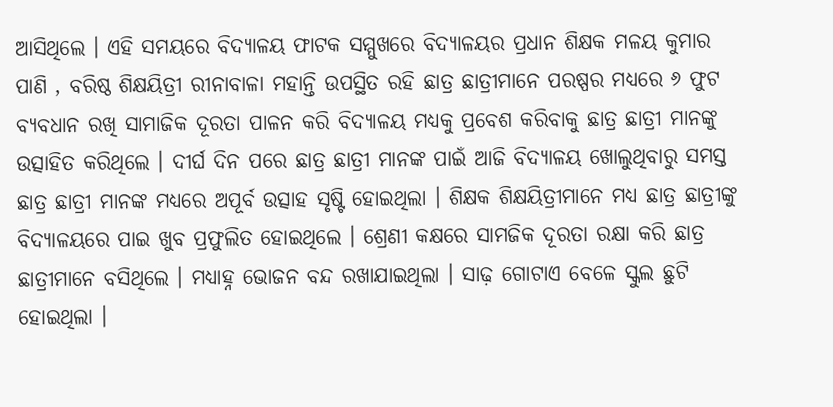ଆସିଥିଲେ । ଏହି ସମୟରେ ବିଦ୍ୟାଳୟ ଫାଟକ ସମ୍ମୁଖରେ ବିଦ୍ୟାଳୟର ପ୍ରଧାନ ଶିକ୍ଷକ ମଳୟ କୁମାର ପାଣି , ବରିଷ୍ଠ ଶିକ୍ଷୟିତ୍ରୀ ରୀନାବାଳା ମହାନ୍ତି ଉପସ୍ଥିତ ରହି ଛାତ୍ର ଛାତ୍ରୀମାନେ ପରଷ୍ପର ମଧ୍ୟରେ ୬ ଫୁଟ ବ୍ୟବଧାନ ରଖି ସାମାଜିକ ଦୂରତା ପାଳନ କରି ବିଦ୍ୟାଳୟ ମଧ୍ୟକୁ ପ୍ରବେଶ କରିବାକୁ ଛାତ୍ର ଛାତ୍ରୀ ମାନଙ୍କୁ ଉତ୍ସାହିତ କରିଥିଲେ । ଦୀର୍ଘ ଦିନ ପରେ ଛାତ୍ର ଛାତ୍ରୀ ମାନଙ୍କ ପାଇଁ ଆଜି ବିଦ୍ୟାଳୟ ଖୋଲୁଥିବାରୁ ସମସ୍ତ ଛାତ୍ର ଛାତ୍ରୀ ମାନଙ୍କ ମଧ୍ୟରେ ଅପୂର୍ବ ଉତ୍ସାହ ସୃଷ୍ଟି ହୋଇଥିଲା । ଶିକ୍ଷକ ଶିକ୍ଷୟିତ୍ରୀମାନେ ମଧ୍ୟ ଛାତ୍ର ଛାତ୍ରୀଙ୍କୁ ବିଦ୍ୟାଳୟରେ ପାଇ ଖୁବ ପ୍ରଫୁଲିତ ହୋଇଥିଲେ । ଶ୍ରେଣୀ କକ୍ଷରେ ସାମଜିକ ଦୂରତା ରକ୍ଷା କରି ଛାତ୍ର ଛାତ୍ରୀମାନେ ବସିଥିଲେ । ମଧ୍ୟାହ୍ନ ଭୋଜନ ବନ୍ଦ ରଖାଯାଇଥିଲା । ସାଢ଼ ଗୋଟାଏ ବେଳେ ସ୍କୁଲ ଛୁଟି ହୋଇଥିଲା ।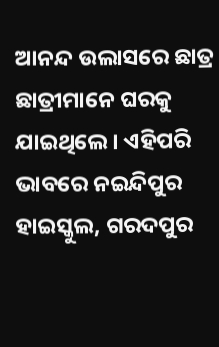ଆନନ୍ଦ ଉଲାସରେ ଛାତ୍ର ଛାତ୍ରୀମାନେ ଘରକୁ ଯାଇଥିଲେ । ଏହିପରି ଭାବରେ ନଇନ୍ଦିପୁର ହାଇସ୍କୁଲ, ଗରଦପୁର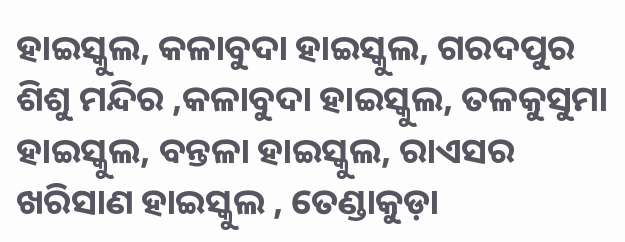ହାଇସ୍କୁଲ, କଳାବୁଦା ହାଇସ୍କୁଲ, ଗରଦପୁର ଶିଶୁ ମନ୍ଦିର ,କଳାବୁଦା ହାଇସ୍କୁଲ, ତଳକୁସୁମା ହାଇସ୍କୁଲ, ବନ୍ତଳା ହାଇସ୍କୁଲ, ରାଏସର ଖରିସାଣ ହାଇସ୍କୁଲ , ତେଣ୍ଡାକୁଡ଼ା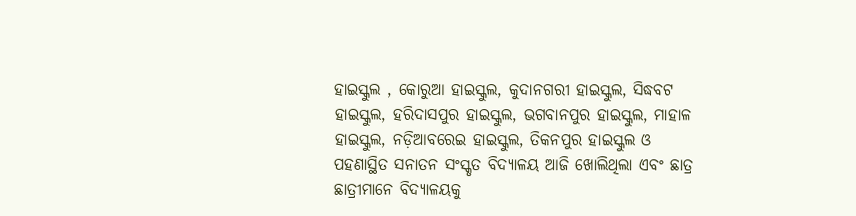ହାଇସ୍କୁଲ , କୋରୁଆ ହାଇସ୍କୁଲ, କୁଦାନଗରୀ ହାଇସ୍କୁଲ, ସିଦ୍ଧବଟ ହାଇସ୍କୁଲ, ହରିଦାସପୁର ହାଇସ୍କୁଲ, ଭଗବାନପୁର ହାଇସ୍କୁଲ, ମାହାଳ ହାଇସ୍କୁଲ, ନଡ଼ିଆବରେଇ ହାଇସ୍କୁଲ, ତିକନପୁର ହାଇସ୍କୁଲ ଓ ପହଣାସ୍ଥିତ ସନାତନ ସଂସ୍କୃତ ବିଦ୍ୟାଳୟ ଆଜି ଖୋଲିଥିଲା ଏବଂ ଛାତ୍ର ଛାତ୍ରୀମାନେ ବିଦ୍ୟାଳୟକୁ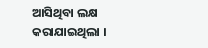ଆସିଥିବା ଲକ୍ଷ କରାଯାଇଥିଲା ।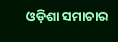ଓଡ଼ିଶା ସମାଚାର